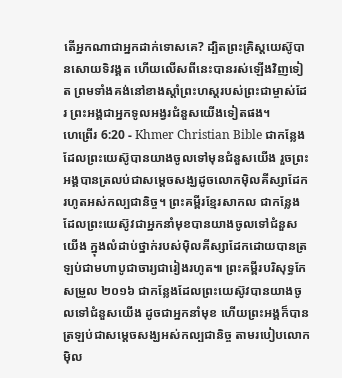តើអ្នកណាជាអ្នកដាក់ទោសគេ? ដ្បិតព្រះគ្រិស្ដយេស៊ូបានសោយទិវង្គត ហើយលើសពីនេះបានរស់ឡើងវិញទៀត ព្រមទាំងគង់នៅខាងស្ដាំព្រះហស្ដរបស់ព្រះជាម្ចាស់ដែរ ព្រះអង្គជាអ្នកទូលអង្វរជំនួសយើងទៀតផង។
ហេព្រើរ 6:20 - Khmer Christian Bible ជាកន្លែងដែលព្រះយេស៊ូបានយាងចូលទៅមុនជំនួសយើង រួចព្រះអង្គបានត្រលប់ជាសម្ដេចសង្ឃដូចលោកម៉ិលគីស្សាដែករហូតអស់កល្បជានិច្ច។ ព្រះគម្ពីរខ្មែរសាកល ជាកន្លែងដែលព្រះយេស៊ូវជាអ្នកនាំមុខបានយាងចូលទៅជំនួសយើង ក្នុងលំដាប់ថ្នាក់របស់ម៉ិលគីស្សាដែកដោយបានត្រឡប់ជាមហាបូជាចារ្យជារៀងរហូត៕ ព្រះគម្ពីរបរិសុទ្ធកែសម្រួល ២០១៦ ជាកន្លែងដែលព្រះយេស៊ូវបានយាងចូលទៅជំនួសយើង ដូចជាអ្នកនាំមុខ ហើយព្រះអង្គក៏បានត្រឡប់ជាសម្តេចសង្ឃអស់កល្បជានិច្ច តាមរបៀបលោកម៉ិល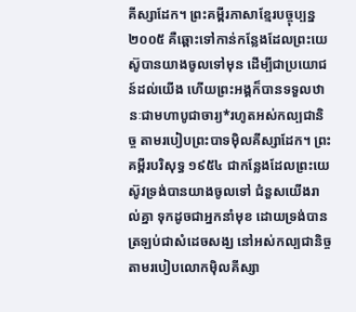គីស្សាដែក។ ព្រះគម្ពីរភាសាខ្មែរបច្ចុប្បន្ន ២០០៥ គឺឆ្ពោះទៅកាន់កន្លែងដែលព្រះយេស៊ូបានយាងចូលទៅមុន ដើម្បីជាប្រយោជន៍ដល់យើង ហើយព្រះអង្គក៏បានទទួលឋានៈជាមហាបូជាចារ្យ*រហូតអស់កល្បជានិច្ច តាមរបៀបព្រះបាទម៉ិលគីស្សាដែក។ ព្រះគម្ពីរបរិសុទ្ធ ១៩៥៤ ជាកន្លែងដែលព្រះយេស៊ូវទ្រង់បានយាងចូលទៅ ជំនួសយើងរាល់គ្នា ទុកដូចជាអ្នកនាំមុខ ដោយទ្រង់បានត្រឡប់ជាសំដេចសង្ឃ នៅអស់កល្បជានិច្ច តាមរបៀបលោកម៉ិលគីស្សា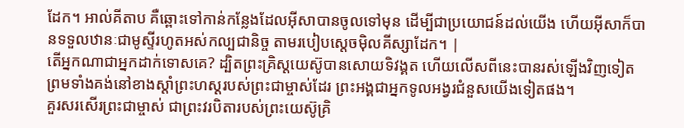ដែក។ អាល់គីតាប គឺឆ្ពោះទៅកាន់កន្លែងដែលអ៊ីសាបានចូលទៅមុន ដើម្បីជាប្រយោជន៍ដល់យើង ហើយអ៊ីសាក៏បានទទួលឋានៈជាមូស្ទីរហូតអស់កល្បជានិច្ច តាមរបៀបស្តេចម៉ិលគីស្សាដែក។ |
តើអ្នកណាជាអ្នកដាក់ទោសគេ? ដ្បិតព្រះគ្រិស្ដយេស៊ូបានសោយទិវង្គត ហើយលើសពីនេះបានរស់ឡើងវិញទៀត ព្រមទាំងគង់នៅខាងស្ដាំព្រះហស្ដរបស់ព្រះជាម្ចាស់ដែរ ព្រះអង្គជាអ្នកទូលអង្វរជំនួសយើងទៀតផង។
គួរសរសើរព្រះជាម្ចាស់ ជាព្រះវរបិតារបស់ព្រះយេស៊ូគ្រិ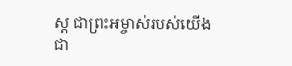ស្ដ ជាព្រះអម្ចាស់របស់យើង ជា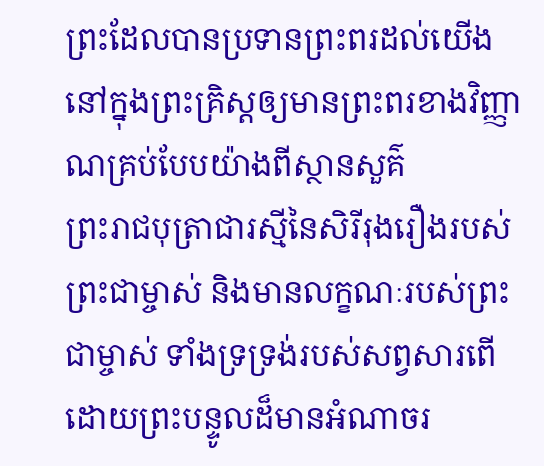ព្រះដែលបានប្រទានព្រះពរដល់យើងនៅក្នុងព្រះគ្រិស្ដឲ្យមានព្រះពរខាងវិញ្ញាណគ្រប់បែបយ៉ាងពីស្ថានសួគ៌
ព្រះរាជបុត្រាជារស្មីនៃសិរីរុងរឿងរបស់ព្រះជាម្ចាស់ និងមានលក្ខណៈរបស់ព្រះជាម្ចាស់ ទាំងទ្រទ្រង់របស់សព្វសារពើដោយព្រះបន្ទូលដ៏មានអំណាចរ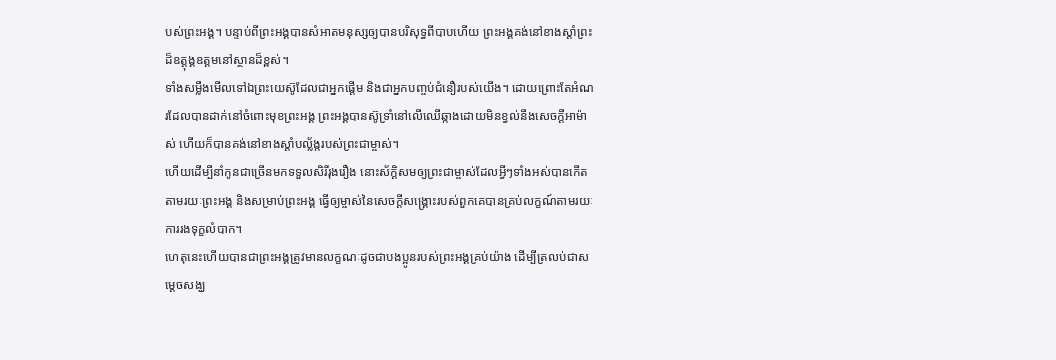បស់ព្រះអង្គ។ បន្ទាប់ពីព្រះអង្គបានសំអាតមនុស្សឲ្យបានបរិសុទ្ធពីបាបហើយ ព្រះអង្គគង់នៅខាងស្តាំព្រះដ៏ឧត្ដុង្គឧត្ដមនៅស្ថានដ៏ខ្ពស់។
ទាំងសម្លឹងមើលទៅឯព្រះយេស៊ូដែលជាអ្នកផ្ដើម និងជាអ្នកបញ្ចប់ជំនឿរបស់យើង។ ដោយព្រោះតែអំណរដែលបានដាក់នៅចំពោះមុខព្រះអង្គ ព្រះអង្គបានស៊ូទ្រាំនៅលើឈើឆ្កាងដោយមិនខ្វល់នឹងសេចក្ដីអាម៉ាស់ ហើយក៏បានគង់នៅខាងស្ដាំបល្ល័ង្ករបស់ព្រះជាម្ចាស់។
ហើយដើម្បីនាំកូនជាច្រើនមកទទួលសិរីរុងរឿង នោះស័ក្ដិសមឲ្យព្រះជាម្ចាស់ដែលអ្វីៗទាំងអស់បានកើតតាមរយៈព្រះអង្គ និងសម្រាប់ព្រះអង្គ ធ្វើឲ្យម្ចាស់នៃសេចក្ដីសង្រ្គោះរបស់ពួកគេបានគ្រប់លក្ខណ៍តាមរយៈការរងទុក្ខលំបាក។
ហេតុនេះហើយបានជាព្រះអង្គត្រូវមានលក្ខណៈដូចជាបងប្អូនរបស់ព្រះអង្គគ្រប់យ៉ាង ដើម្បីត្រលប់ជាសម្ដេចសង្ឃ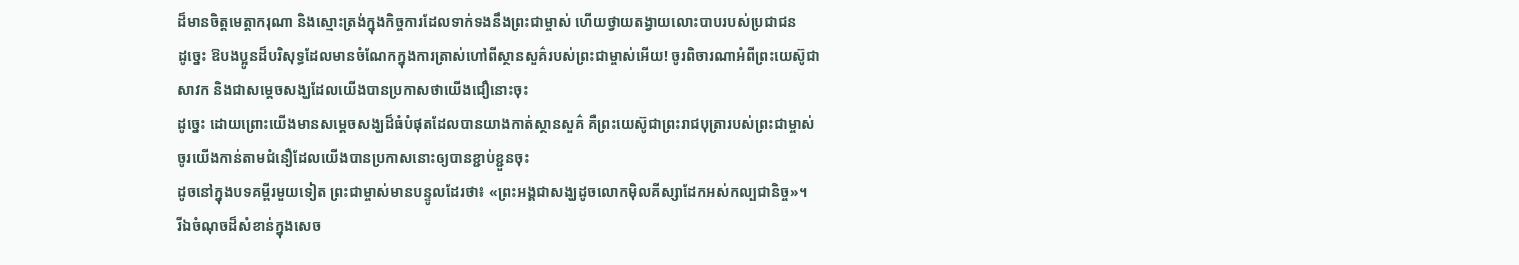ដ៏មានចិត្តមេត្តាករុណា និងស្មោះត្រង់ក្នុងកិច្ចការដែលទាក់ទងនឹងព្រះជាម្ចាស់ ហើយថ្វាយតង្វាយលោះបាបរបស់ប្រជាជន
ដូច្នេះ ឱបងប្អូនដ៏បរិសុទ្ធដែលមានចំណែកក្នុងការត្រាស់ហៅពីស្ថានសួគ៌របស់ព្រះជាម្ចាស់អើយ! ចូរពិចារណាអំពីព្រះយេស៊ូជាសាវក និងជាសម្ដេចសង្ឃដែលយើងបានប្រកាសថាយើងជឿនោះចុះ
ដូច្នេះ ដោយព្រោះយើងមានសម្ដេចសង្ឃដ៏ធំបំផុតដែលបានយាងកាត់ស្ថានសួគ៌ គឺព្រះយេស៊ូជាព្រះរាជបុត្រារបស់ព្រះជាម្ចាស់ ចូរយើងកាន់តាមជំនឿដែលយើងបានប្រកាសនោះឲ្យបានខ្ជាប់ខ្ជួនចុះ
ដូចនៅក្នុងបទគម្ពីរមួយទៀត ព្រះជាម្ចាស់មានបន្ទូលដែរថា៖ «ព្រះអង្គជាសង្ឃដូចលោកម៉ិលគីស្សាដែកអស់កល្បជានិច្ច»។
រីឯចំណុចដ៏សំខាន់ក្នុងសេច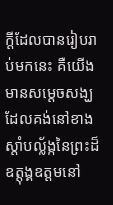ក្ដីដែលបានរៀបរាប់មកនេះ គឺយើងមានសម្ដេចសង្ឃដែលគង់នៅខាងស្ដាំបល្ល័ង្កនៃព្រះដ៏ឧត្ដុង្គឧត្ដមនៅ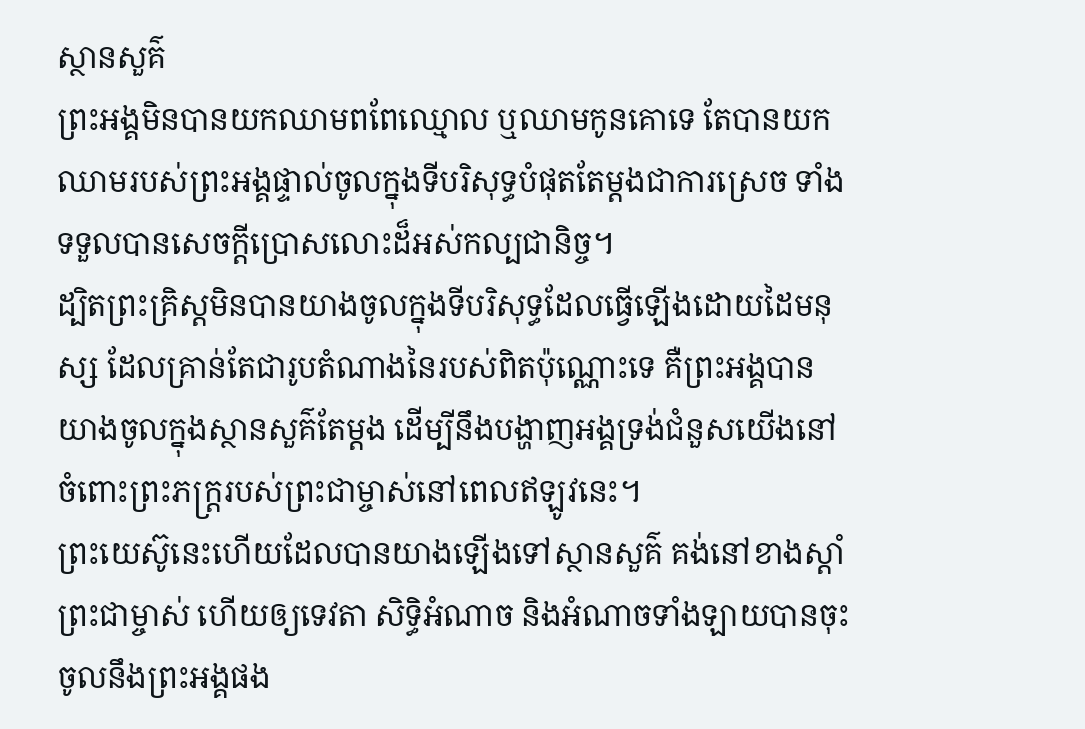ស្ថានសួគ៌
ព្រះអង្គមិនបានយកឈាមពពែឈ្មោល ឬឈាមកូនគោទេ តែបានយកឈាមរបស់ព្រះអង្គផ្ទាល់ចូលក្នុងទីបរិសុទ្ធបំផុតតែម្ដងជាការស្រេច ទាំងទទួលបានសេចក្ដីប្រោសលោះដ៏អស់កល្បជានិច្ច។
ដ្បិតព្រះគ្រិស្ដមិនបានយាងចូលក្នុងទីបរិសុទ្ធដែលធ្វើឡើងដោយដៃមនុស្ស ដែលគ្រាន់តែជារូបតំណាងនៃរបស់ពិតប៉ុណ្ណោះទេ គឺព្រះអង្គបានយាងចូលក្នុងស្ថានសួគ៌តែម្ដង ដើម្បីនឹងបង្ហាញអង្គទ្រង់ជំនួសយើងនៅចំពោះព្រះភក្ដ្ររបស់ព្រះជាម្ចាស់នៅពេលឥឡូវនេះ។
ព្រះយេស៊ូនេះហើយដែលបានយាងឡើងទៅស្ថានសួគ៌ គង់នៅខាងស្ដាំព្រះជាម្ចាស់ ហើយឲ្យទេវតា សិទ្ធិអំណាច និងអំណាចទាំងឡាយបានចុះចូលនឹងព្រះអង្គផង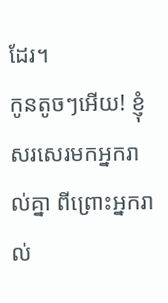ដែរ។
កូនតូចៗអើយ! ខ្ញុំសរសេរមកអ្នករាល់គ្នា ពីព្រោះអ្នករាល់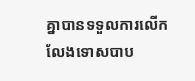គ្នាបានទទួលការលើកលែងទោសបាប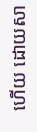ហើយ ដោយសា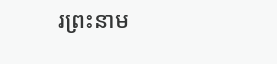រព្រះនាម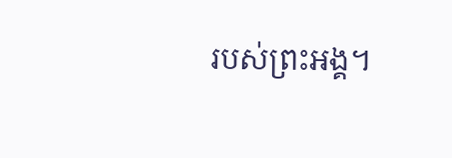របស់ព្រះអង្គ។